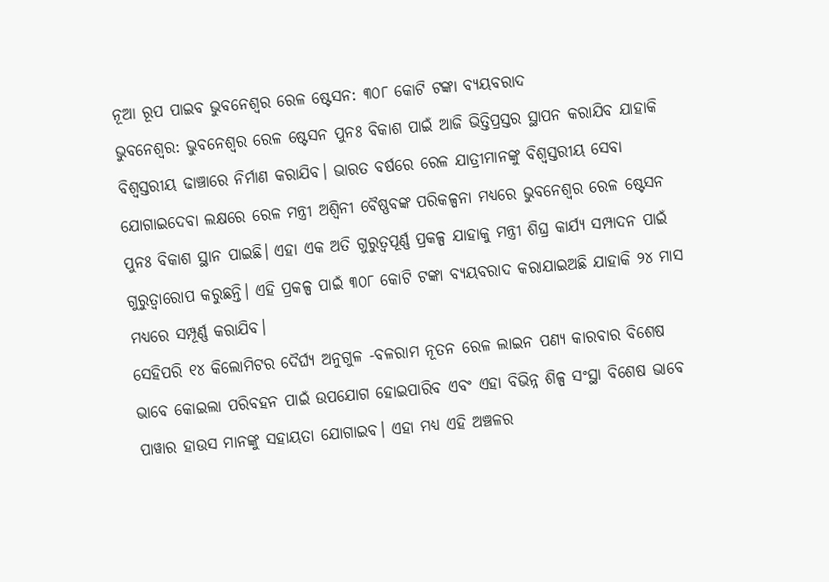ନୂଆ ରୂପ ପାଇବ ଭୁବନେଶ୍ୱର ରେଳ ଷ୍ଟେସନ: ୩୦୮ କୋଟି ଟଙ୍କା ବ୍ୟୟବରାଦ
ଭୁବନେଶ୍ୱର: ଭୁବନେଶ୍ୱର ରେଳ ଷ୍ଟେସନ ପୁନଃ ବିକାଶ ପାଇଁ ଆଜି ଭିତ୍ତିପ୍ରସ୍ତର ସ୍ଥାପନ କରାଯିବ ଯାହାକି ବିଶ୍ୱସ୍ତରୀୟ ଢାଞ୍ଚାରେ ନିର୍ମାଣ କରାଯିବ। ଭାରତ ବର୍ଷରେ ରେଳ ଯାତ୍ରୀମାନଙ୍କୁ ବିଶ୍ୱସ୍ତରୀୟ ସେବା ଯୋଗାଇଦେବା ଲକ୍ଷରେ ରେଳ ମନ୍ତ୍ରୀ ଅଶ୍ବିନୀ ବୈଷ୍ଣବଙ୍କ ପରିକଳ୍ପନା ମଧ୍ୟରେ ଭୁବନେଶ୍ୱର ରେଳ ଷ୍ଟେସନ ପୁନଃ ବିକାଶ ସ୍ଥାନ ପାଇଛି। ଏହା ଏକ ଅତି ଗୁରୁତ୍ୱପୂର୍ଣ୍ଣ ପ୍ରକଳ୍ପ ଯାହାକୁ ମନ୍ତ୍ରୀ ଶିଘ୍ର କାର୍ଯ୍ୟ ସମ୍ପାଦନ ପାଇଁ ଗୁରୁତ୍ୱାରୋପ କରୁଛନ୍ତି। ଏହି ପ୍ରକଳ୍ପ ପାଇଁ ୩୦୮ କୋଟି ଟଙ୍କା ବ୍ୟୟବରାଦ କରାଯାଇଅଛି ଯାହାକି ୨୪ ମାସ ମଧ୍ୟରେ ସମ୍ପୂର୍ଣ୍ଣ କରାଯିବ।
ସେହିପରି ୧୪ କିଲୋମିଟର ଦୈର୍ଘ୍ୟ ଅନୁଗୁଳ -ବଳରାମ ନୂତନ ରେଳ ଲାଇନ ପଣ୍ୟ କାରବାର ବିଶେଷ ଭାବେ କୋଇଲା ପରିବହନ ପାଇଁ ଉପଯୋଗ ହୋଇପାରିବ ଏବଂ ଏହା ବିଭିନ୍ନ ଶିଳ୍ପ ସଂସ୍ଥା ବିଶେଷ ଭାବେ ପାୱାର ହାଉସ ମାନଙ୍କୁ ସହାୟତା ଯୋଗାଇବ। ଏହା ମଧ୍ୟ ଏହି ଅଞ୍ଚଳର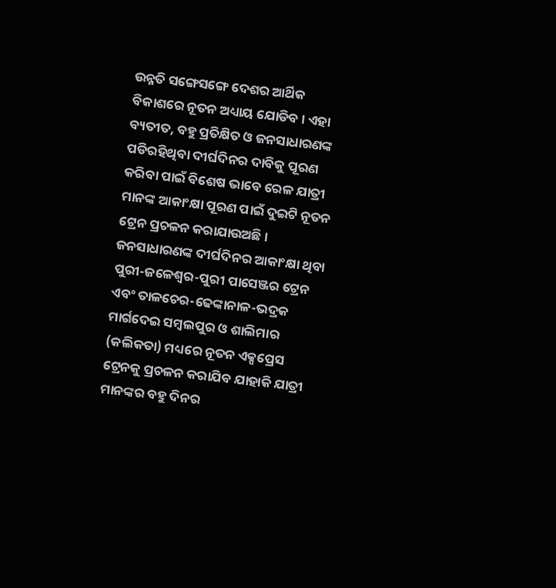ଉନ୍ନତି ସଙ୍ଗେସଙ୍ଗେ ଦେଶର ଆର୍ଥିକ ବିକାଶରେ ନୂତନ ଅଧ୍ୟାୟ ଯୋଡିବ। ଏହା ବ୍ୟତୀତ, ବହୁ ପ୍ରତିକ୍ଷିତ ଓ ଜନସାଧାରଣଙ୍କ ପଡିରହିଥିବା ଦୀର୍ଘଦିନର ଦାବିକୁ ପୂରଣ କରିବା ପାଇଁ ବିଶେଷ ଭାବେ ରେଳ ଯାତ୍ରୀ ମାନଙ୍କ ଆକାଂକ୍ଷା ପୂରଣ ପାଇଁ ଦୁଇଟି ନୂତନ ଟ୍ରେନ ପ୍ରଚଳନ କରାଯାଉଅଛି।
ଜନସାଧାରଣଙ୍କ ଦୀର୍ଘଦିନର ଆକାଂକ୍ଷା ଥିବା ପୁରୀ-ଜଳେଶ୍ୱର-ପୁରୀ ପାସେଞ୍ଜର ଟ୍ରେନ ଏବଂ ତାଳଚେର-ଢେଙ୍କାନାଳ-ଭଦ୍ରକ ମାର୍ଗଦେଇ ସମ୍ବଲପୁର ଓ ଶାଲିମାର (କଲିକତା) ମଧ୍ୟରେ ନୂତନ ଏକ୍ସପ୍ରେସ ଟ୍ରେନକୁ ପ୍ରଚଳନ କରାଯିବ ଯାହାକି ଯାତ୍ରୀ ମାନଙ୍କର ବହୁ ଦିନର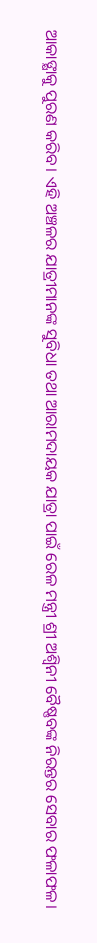ଆକାଙ୍କ୍ଷାକୁ ପୁରଣ କରିବ। ଏହି ଅଞ୍ଚଳର ଯାତ୍ରୀମାନଙ୍କ ସୁବିଧା ତଥା ଆରାମଦାୟକ ଯାତ୍ରା ପାଇଁ ରେଳ ମନ୍ତ୍ରୀ ଶ୍ରୀ ଅଶ୍ୱିନୀ ବୈଷ୍ଣବଙ୍କ ନିରନ୍ତର ସେବାର ଫଳାଫଳ।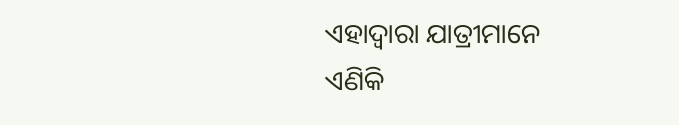ଏହାଦ୍ୱାରା ଯାତ୍ରୀମାନେ ଏଣିକି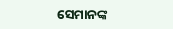ସେମାନଙ୍କ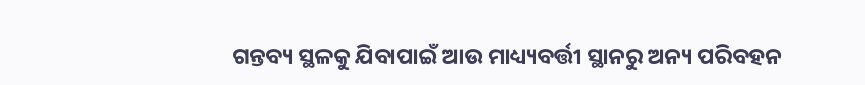ଗନ୍ତବ୍ୟ ସ୍ଥଳକୁ ଯିବାପାଇଁ ଆଉ ମାଧ୍ୟ୍ୟବର୍ତ୍ତୀ ସ୍ଥାନରୁ ଅନ୍ୟ ପରିବହନ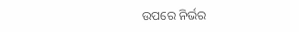ଉପରେ ନିର୍ଭର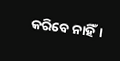କରିବେ ନାହିଁ।